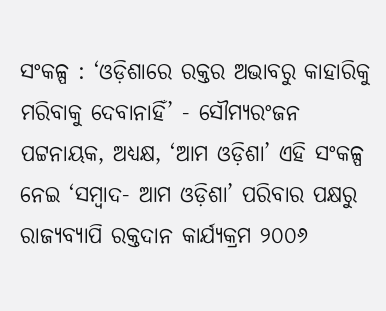ସଂକଳ୍ପ : ‘ଓଡ଼ିଶାରେ ରକ୍ତର ଅଭାବରୁ କାହାରିକୁ ମରିବାକୁ ଦେବାନାହିଁ’ - ସୌମ୍ୟରଂଜନ ପଟ୍ଟନାୟକ, ଅଧ୍ୟକ୍ଷ, ‘ଆମ ଓଡ଼ିଶା’ ଏହି ସଂକଳ୍ପ ନେଇ ‘ସମ୍ବାଦ- ଆମ ଓଡ଼ିଶା’ ପରିବାର ପକ୍ଷରୁ ରାଜ୍ୟବ୍ୟାପି ରକ୍ତଦାନ କାର୍ଯ୍ୟକ୍ରମ ୨୦୦୬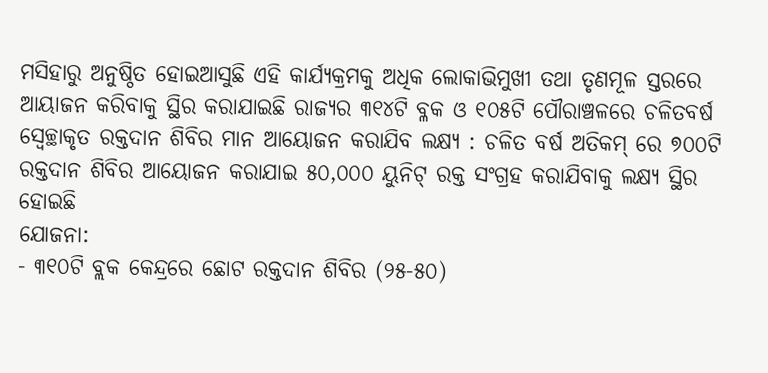ମସିହାରୁ ଅନୁଷ୍ଠିତ ହୋଇଆସୁଛି ଏହି କାର୍ଯ୍ୟକ୍ରମକୁ ଅଧିକ ଲୋକାଭିମୁଖୀ ତଥା ତୃଣମୂଳ ସ୍ତରରେ ଆୟାଜନ କରିବାକୁ ସ୍ଥିର କରାଯାଇଛି ରାଜ୍ୟର ୩୧୪ଟି ବ୍ଳକ ଓ ୧୦୫ଟି ପୌରାଞ୍ଚଳରେ ଚଳିତବର୍ଷ ସ୍ବେଚ୍ଛାକୃତ ରକ୍ତଦାନ ଶିବିର ମାନ ଆୟୋଜନ କରାଯିବ ଲକ୍ଷ୍ୟ : ଚଳିତ ବର୍ଷ ଅତିକମ୍ ରେ ୭୦୦ଟି ରକ୍ତଦାନ ଶିବିର ଆୟୋଜନ କରାଯାଇ ୫୦,୦୦୦ ୟୁନିଟ୍ ରକ୍ତ ସଂଗ୍ରହ କରାଯିବାକୁ ଲକ୍ଷ୍ୟ ସ୍ଥିର ହୋଇଛି
ଯୋଜନା:
- ୩୧୦ଟି ବ୍ଲକ କେନ୍ଦ୍ରରେ ଛୋଟ ରକ୍ତଦାନ ଶିବିର (୨୫-୫୦)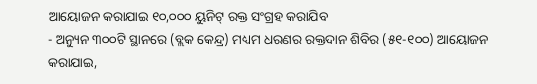ଆୟୋଜନ କରାଯାଇ ୧୦,୦୦୦ ୟୁନିଟ୍ ରକ୍ତ ସଂଗ୍ରହ କରାଯିବ
- ଅନ୍ୟୁନ ୩୦୦ଟି ସ୍ଥାନରେ (ବ୍ଲକ କେନ୍ଦ୍ର) ମଧ୍ୟମ ଧରଣର ରକ୍ତଦାନ ଶିବିର (୫୧-୧୦୦) ଆୟୋଜନ କରାଯାଇ,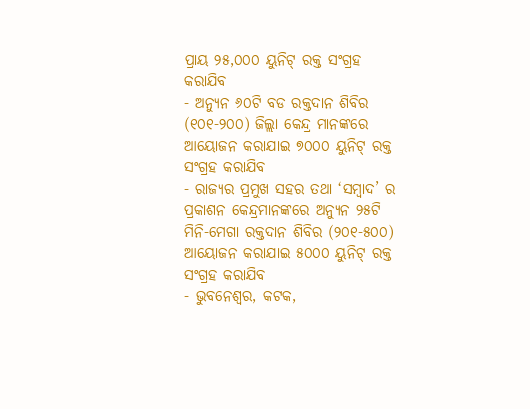ପ୍ରାୟ ୨୫,୦୦୦ ୟୁନିଟ୍ ରକ୍ତ ସଂଗ୍ରହ
କରାଯିବ
- ଅନ୍ୟୁନ ୬୦ଟି ବଡ ରକ୍ତଦାନ ଶିବିର (୧୦୧-୨୦୦) ଜିଲ୍ଲା କେନ୍ଦ୍ର ମାନଙ୍କରେ ଆୟୋଜନ କରାଯାଇ ୭୦୦୦ ୟୁନିଟ୍ ରକ୍ତ ସଂଗ୍ରହ କରାଯିବ
- ରାଜ୍ୟର ପ୍ରମୁଖ ସହର ତଥା ‘ସମ୍ବାଦ’ ର ପ୍ରକାଶନ କେନ୍ଦ୍ରମାନଙ୍କରେ ଅନ୍ୟୁନ ୨୫ଟି ମିନି-ମେଗା ରକ୍ତଦାନ ଶିବିର (୨୦୧-୫୦୦) ଆୟୋଜନ କରାଯାଇ ୫୦୦୦ ୟୁନିଟ୍ ରକ୍ତ ସଂଗ୍ରହ କରାଯିବ
- ଭୁବନେଶ୍ବର, କଟକ,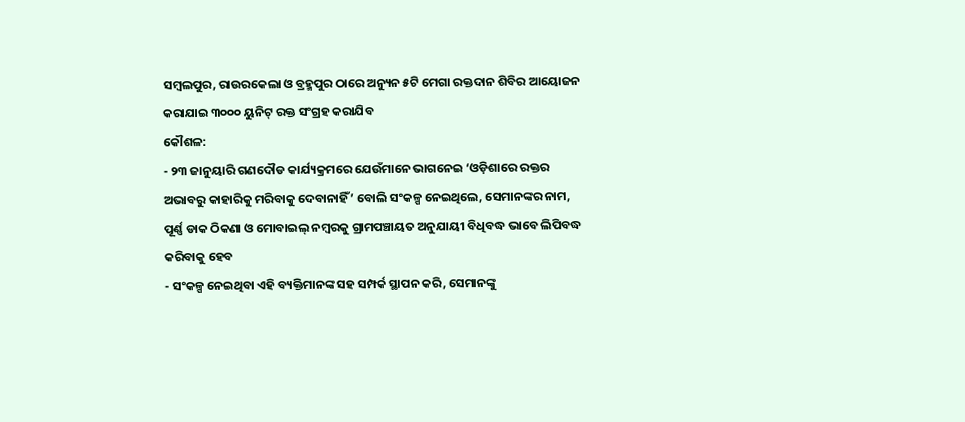ସମ୍ବଲପୁର, ରାଉରକେଲା ଓ ବ୍ରହ୍ମପୁର ଠାରେ ଅନ୍ୟୁନ ୫ଟି ମେଗା ରକ୍ତଦାନ ଶିବିର ଆୟୋଜନ କରାଯାଇ ୩୦୦୦ ୟୁନିଟ୍ ରକ୍ତ ସଂଗ୍ରହ କରାଯିବ
କୌଶଳ:
- ୨୩ ଜାନୁୟାରି ଗଣଦୌଡ କାର୍ଯ୍ୟକ୍ରମରେ ଯେଉଁମାନେ ଭାଗନେଇ ‘ଓଡ଼ିଶାରେ ରକ୍ତର ଅଭାବରୁ କାହାରିକୁ ମରିବାକୁ ଦେବାନାହିଁ’ ବୋଲି ସଂକଳ୍ପ ନେଇଥିଲେ, ସେମାନଙ୍କର ନାମ, ପୂର୍ଣ୍ଣ ଡାକ ଠିକଣା ଓ ମୋବାଇଲ୍ ନମ୍ବରକୁ ଗ୍ରାମପଞ୍ଚାୟତ ଅନୁଯାୟୀ ବିଧିବଦ୍ଧ ଭାବେ ଲିପିବଦ୍ଧ କରିବାକୁ ହେବ
- ସଂକଳ୍ପ ନେଇଥିବା ଏହି ବ୍ୟକ୍ତିମାନଙ୍କ ସହ ସମ୍ପର୍କ ସ୍ଥାପନ କରି, ସେମାନଙ୍କୁ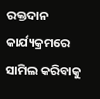ରକ୍ତଦାନ କାର୍ଯ୍ୟକ୍ରମରେ ସାମିଲ କରିବାକୁ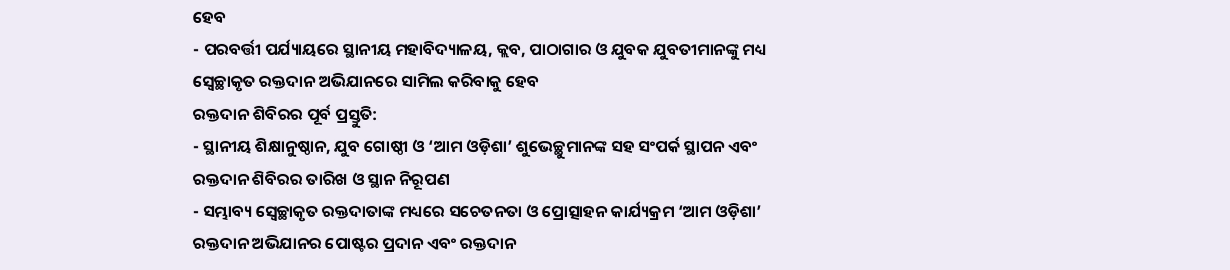ହେବ
- ପରବର୍ତ୍ତୀ ପର୍ଯ୍ୟାୟରେ ସ୍ଥାନୀୟ ମହାବିଦ୍ୟାଳୟ, କ୍ଲବ, ପାଠାଗାର ଓ ଯୁବକ ଯୁବତୀମାନଙ୍କୁ ମଧ୍ୟ ସ୍ବେଚ୍ଛାକୃତ ରକ୍ତଦାନ ଅଭିଯାନରେ ସାମିଲ କରିବାକୁ ହେବ
ରକ୍ତଦାନ ଶିବିରର ପୂର୍ବ ପ୍ରସ୍ତୁତି:
- ସ୍ଥାନୀୟ ଶିକ୍ଷାନୁଷ୍ଠାନ, ଯୁବ ଗୋଷ୍ଠୀ ଓ ‘ଆମ ଓଡ଼ିଶା’ ଶୁଭେଚ୍ଛୁମାନଙ୍କ ସହ ସଂପର୍କ ସ୍ଥାପନ ଏବଂ ରକ୍ତଦାନ ଶିବିରର ତାରିଖ ଓ ସ୍ଥାନ ନିରୂପଣ
- ସମ୍ଭାବ୍ୟ ସ୍ବେଚ୍ଛାକୃତ ରକ୍ତଦାତାଙ୍କ ମଧ୍ୟରେ ସଚେତନତା ଓ ପ୍ରୋତ୍ସାହନ କାର୍ଯ୍ୟକ୍ରମ ‘ଆମ ଓଡ଼ିଶା’ ରକ୍ତଦାନ ଅଭିଯାନର ପୋଷ୍ଟର ପ୍ରଦାନ ଏବଂ ରକ୍ତଦାନ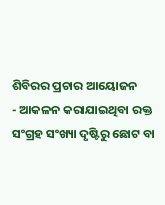ଶିବିରର ପ୍ରଚାର ଆୟୋଜନ
- ଆକଳନ କରାଯାଇଥିବା ରକ୍ତ ସଂଗ୍ରହ ସଂଖ୍ୟା ଦୃଷ୍ଟିରୁ ଛୋଟ ବା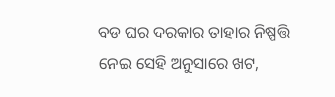ବଡ ଘର ଦରକାର ତାହାର ନିଷ୍ପତ୍ତି ନେଇ ସେହି ଅନୁସାରେ ଖଟ,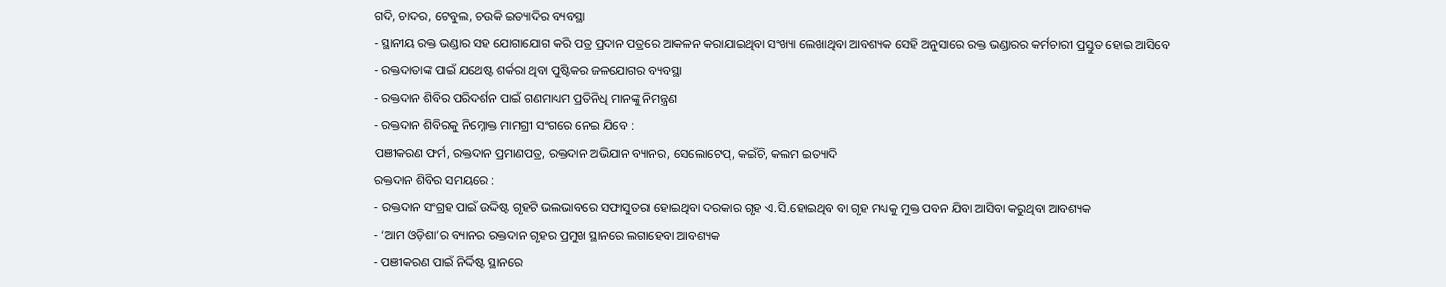ଗଦି, ଚାଦର, ଟେବୁଲ, ଚଉକି ଇତ୍ୟାଦିର ବ୍ୟବସ୍ଥା
- ସ୍ଥାନୀୟ ରକ୍ତ ଭଣ୍ଡାର ସହ ଯୋଗାଯୋଗ କରି ପତ୍ର ପ୍ରଦାନ ପତ୍ରରେ ଆକଳନ କରାଯାଇଥିବା ସଂଖ୍ୟା ଲେଖାଥିବା ଆବଶ୍ୟକ ସେହି ଅନୁସାରେ ରକ୍ତ ଭଣ୍ଡାରର କର୍ମଚାରୀ ପ୍ରସ୍ତୁତ ହୋଇ ଆସିବେ
- ରକ୍ତଦାତାଙ୍କ ପାଇଁ ଯଥେଷ୍ଟ ଶର୍କରା ଥିବା ପୁଷ୍ଟିକର ଜଳଯୋଗର ବ୍ୟବସ୍ଥା
- ରକ୍ତଦାନ ଶିବିର ପରିଦର୍ଶନ ପାଇଁ ଗଣମାଧ୍ୟମ ପ୍ରତିନିଧି ମାନଙ୍କୁ ନିମନ୍ତ୍ରଣ
- ରକ୍ତଦାନ ଶିବିରକୁ ନିମ୍ନୋକ୍ତ ମାମଗ୍ରୀ ସଂଗରେ ନେଇ ଯିବେ :
ପଞୀକରଣ ଫର୍ମ, ରକ୍ତଦାନ ପ୍ରମାଣପତ୍ର, ରକ୍ତଦାନ ଅଭିଯାନ ବ୍ୟାନର, ସେଲୋଟେପ୍, କଇଁଚି, କଲମ ଇତ୍ୟାଦି
ରକ୍ତଦାନ ଶିବିର ସମୟରେ :
- ରକ୍ତଦାନ ସଂଗ୍ରହ ପାଇଁ ଉଦ୍ଦିଷ୍ଟ ଗୃହଟି ଭଲଭାବରେ ସଫାସୁତରା ହୋଇଥିବା ଦରକାର ଗୃହ ଏ.ସି.ହୋଇଥିବ ବା ଗୃହ ମଧ୍ୟକୁ ମୁକ୍ତ ପବନ ଯିବା ଆସିବା କରୁଥିବା ଆବଶ୍ୟକ
- ‘ଆମ ଓଡ଼ିଶା’ର ବ୍ୟାନର ରକ୍ତଦାନ ଗୃହର ପ୍ରମୁଖ ସ୍ଥାନରେ ଲଗାହେବା ଆବଶ୍ୟକ
- ପଞୀକରଣ ପାଇଁ ନିର୍ଦ୍ଦିଷ୍ଟ ସ୍ଥାନରେ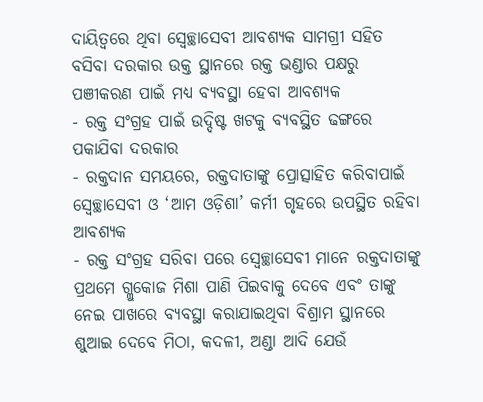ଦାୟିତ୍ବରେ ଥିବା ସ୍ବେଚ୍ଛାସେବୀ ଆବଶ୍ୟକ ସାମଗ୍ରୀ ସହିତ ବସିବା ଦରକାର ଉକ୍ତ ସ୍ଥାନରେ ରକ୍ତ ଭଣ୍ଡାର ପକ୍ଷରୁ ପଞୀକରଣ ପାଇଁ ମଧ୍ୟ ବ୍ୟବସ୍ଥା ହେବା ଆବଶ୍ୟକ
- ରକ୍ତ ସଂଗ୍ରହ ପାଇଁ ଉଦ୍ଦିଷ୍ଟ ଖଟକୁ ବ୍ୟବସ୍ଥିତ ଢଙ୍ଗରେ ପକାଯିବା ଦରକାର
- ରକ୍ତଦାନ ସମୟରେ, ରକ୍ତଦାତାଙ୍କୁ ପ୍ରୋତ୍ସାହିତ କରିବାପାଇଁ ସ୍ବେଚ୍ଛାସେବୀ ଓ ‘ଆମ ଓଡ଼ିଶା’ କର୍ମୀ ଗୃହରେ ଉପସ୍ଥିତ ରହିବା ଆବଶ୍ୟକ
- ରକ୍ତ ସଂଗ୍ରହ ସରିବା ପରେ ସ୍ବେଚ୍ଛାସେବୀ ମାନେ ରକ୍ତଦାତାଙ୍କୁ ପ୍ରଥମେ ଗ୍ଲୁକୋଜ ମିଶା ପାଣି ପିଇବାକୁ ଦେବେ ଏବଂ ତାଙ୍କୁ ନେଇ ପାଖରେ ବ୍ୟବସ୍ଥା କରାଯାଇଥିବା ବିଶ୍ରାମ ସ୍ଥାନରେ ଶୁଆଇ ଦେବେ ମିଠା, କଦଳୀ, ଅଣ୍ଡା ଆଦି ଯେଉଁ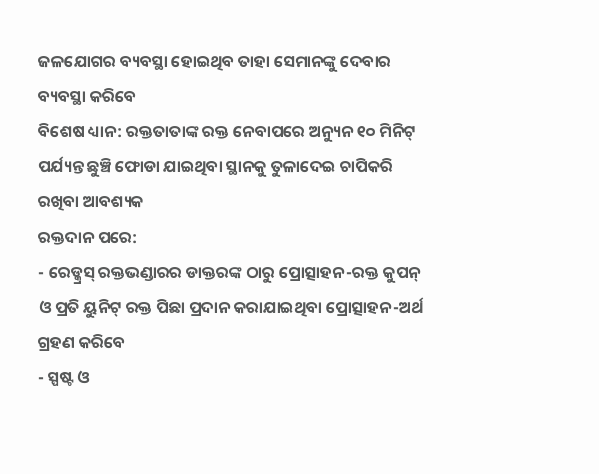ଜଳଯୋଗର ବ୍ୟବସ୍ଥା ହୋଇଥିବ ତାହା ସେମାନଙ୍କୁ ଦେବାର ବ୍ୟବସ୍ଥା କରିବେ
ବିଶେଷ ଧ୍ୟାନ: ରକ୍ତତାତାଙ୍କ ରକ୍ତ ନେବାପରେ ଅନ୍ୟୁନ ୧୦ ମିନିଟ୍ ପର୍ଯ୍ୟନ୍ତ ଛୁଞ୍ଚି ଫୋଡା ଯାଇଥିବା ସ୍ଥାନକୁ ତୁଳାଦେଇ ଚାପିକରି ରଖିବା ଆବଶ୍ୟକ
ରକ୍ତଦାନ ପରେ:
- ରେଡ୍କ୍ରସ୍ ରକ୍ତଭଣ୍ଡାରର ଡାକ୍ତରଙ୍କ ଠାରୁ ପ୍ରୋତ୍ସାହନ-ରକ୍ତ କୁପନ୍ ଓ ପ୍ରତି ୟୁନିଟ୍ ରକ୍ତ ପିଛା ପ୍ରଦାନ କରାଯାଇଥିବା ପ୍ରୋତ୍ସାହନ-ଅର୍ଥ ଗ୍ରହଣ କରିବେ
- ସ୍ପଷ୍ଟ ଓ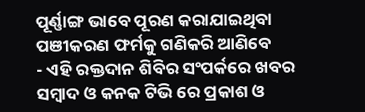ପୂର୍ଣ୍ଣାଙ୍ଗ ଭାବେ ପୂରଣ କରାଯାଇଥିବା ପଞୀକରଣ ଫର୍ମକୁ ଗଣିକରି ଆଣିବେ
- ଏହି ରକ୍ତଦାନ ଶିବିର ସଂପର୍କରେ ଖବର ସମ୍ବାଦ ଓ କନକ ଟିଭି ରେ ପ୍ରକାଶ ଓ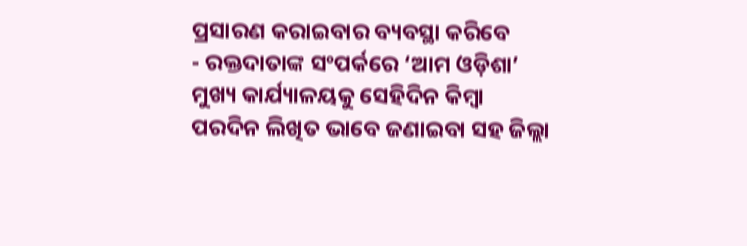ପ୍ରସାରଣ କରାଇବାର ବ୍ୟବସ୍ଥା କରିବେ
- ରକ୍ତଦାତାଙ୍କ ସଂପର୍କରେ ‘ଆମ ଓଡ଼ିଶା’ ମୁଖ୍ୟ କାର୍ଯ୍ୟାଳୟକୁ ସେହିଦିନ କିମ୍ବା ପରଦିନ ଲିଖିତ ଭାବେ ଜଣାଇବା ସହ ଜିଲ୍ଲା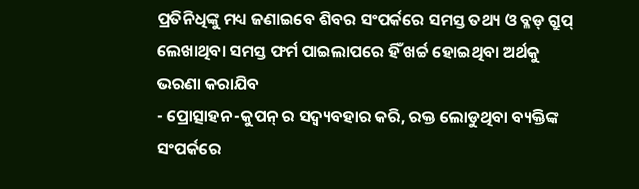ପ୍ରତିନିଧିଙ୍କୁ ମଧ୍ୟ ଜଣାଇବେ ଶିବର ସଂପର୍କରେ ସମସ୍ତ ତଥ୍ୟ ଓ ବ୍ଳଡ୍ ଗ୍ରୁପ୍ ଲେଖାଥିବା ସମସ୍ତ ଫର୍ମ ପାଇଲାପରେ ହିଁ ଖର୍ଚ୍ଚ ହୋଇଥିବା ଅର୍ଥକୁ ଭରଣା କରାଯିବ
- ପ୍ରୋତ୍ସାହନ-କୁପନ୍ ର ସଦ୍ବ୍ୟବହାର କରି, ରକ୍ତ ଲୋଡୁଥିବା ବ୍ୟକ୍ତିଙ୍କ ସଂପର୍କରେ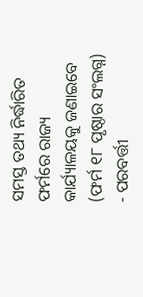ସମସ୍ତ ତଥ୍ୟ ନିର୍ଦ୍ଧାରିତ ଫର୍ମରେ ରାଜ୍ୟ କାର୍ଯ୍ୟାଳୟକୁ ଜଣାଇବେ (ଫର୍ମ ୧୮ ପୃଷ୍ଠାର ସଂଲଗ୍ନ)
- ପରବର୍ତ୍ତୀ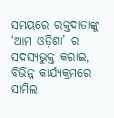ସମୟରେ ରକ୍ତଦାତାଙ୍କୁ ‘ଆମ ଓଡ଼ିଶା’ ର ସଦସ୍ୟଭୁକ୍ତ କରାଇ, ବିଭିନ୍ନ କାର୍ଯ୍ୟକ୍ରମରେ ସାମିଲ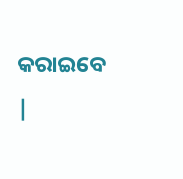କରାଇବେ
|